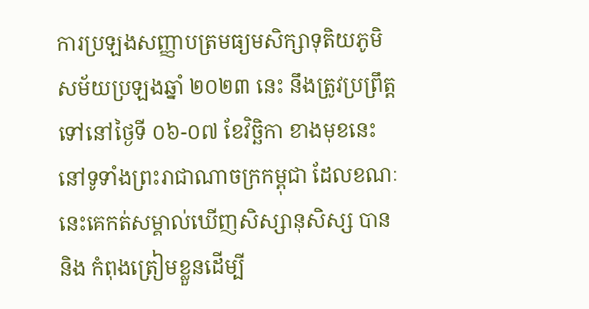ការប្រឡងសញ្ញាបត្រមធ្យមសិក្សាទុតិយភូមិ សម័យប្រឡងឆ្នាំ ២០២៣ នេះ នឹងត្រូវប្រព្រឹត្តទៅនៅថ្ងៃទី ០៦-០៧ ខែវិច្ឆិកា ខាងមុខនេះ នៅទូទាំងព្រះរាជាណាចក្រកម្ពុជា ដែលខណៈនេះគេកត់សម្គាល់ឃើញសិស្សានុសិស្ស បាន និង កំពុងត្រៀមខ្លួនដើម្បី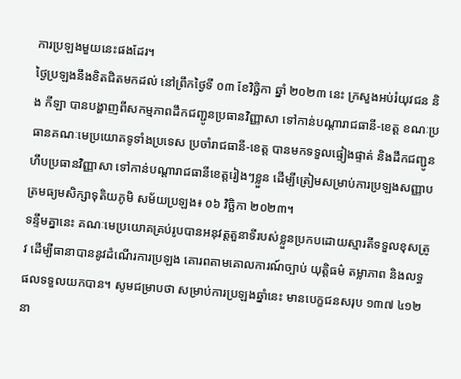ការប្រឡងមួយនេះផងដែរ។
ថ្ងៃប្រឡងនឹងខិតជិតមកដល់ នៅព្រឹកថ្ងៃទី ០៣ ខែវិច្ឆិកា ឆ្នាំ ២០២៣ នេះ ក្រសួងអប់រំយុវជន និង កីឡា បានបង្ហាញពីសកម្មភាពដឹកជញ្ជូនប្រធានវិញ្ញាសា ទៅកាន់បណ្ដារាជធានី-ខេត្ត ខណៈប្រធានគណៈមេប្រយោគទូទាំងប្រទេស ប្រចាំរាជធានី-ខេត្ត បានមកទទួលផ្ទៀងផ្ទាត់ និងដឹកជញ្ជូនហឹបប្រធានវិញ្ញាសា ទៅកាន់បណ្ដារាជធានីខេត្តរៀងៗខ្លួន ដើម្បីត្រៀមសម្រាប់ការប្រឡងសញ្ញាបត្រមធ្យមសិក្សាទុតិយភូមិ សម័យប្រឡង៖ ០៦ វិច្ឆិកា ២០២៣។
ទន្ទឹមគ្នានេះ គណៈមេប្រយោគគ្រប់រូបបានអនុវត្តតួនាទីរបស់ខ្លួនប្រកបដោយស្មារតីទទួលខុសត្រូវ ដើម្បីធានាបាននូវដំណើរការប្រឡង គោរពតាមគោលការណ៍ច្បាប់ យុត្តិធម៌ តម្លាភាព និងលទ្ធផលទទួលយកបាន។ សូមជម្រាបថា សម្រាប់ការប្រឡងឆ្នាំនេះ មានបេក្ខជនសរុប ១៣៧ ៤១២ នា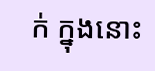ក់ ក្នុងនោះ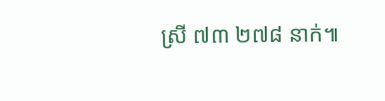ស្រី ៧៣ ២៧៨ នាក់៕